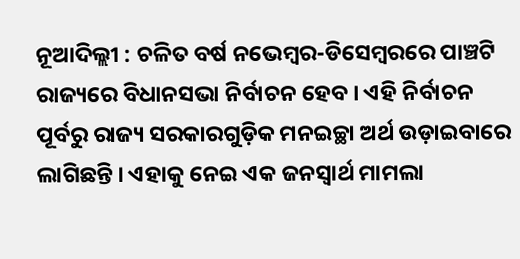ନୂଆଦିଲ୍ଲୀ : ଚଳିତ ବର୍ଷ ନଭେମ୍ବର-ଡିସେମ୍ବରରେ ପାଞ୍ଚଟି ରାଜ୍ୟରେ ବିଧାନସଭା ନିର୍ବାଚନ ହେବ । ଏହି ନିର୍ବାଚନ ପୂର୍ବରୁ ରାଜ୍ୟ ସରକାରଗୁଡ଼ିକ ମନଇଚ୍ଛା ଅର୍ଥ ଉଡ଼ାଇବାରେ ଲାଗିଛନ୍ତି । ଏହାକୁ ନେଇ ଏକ ଜନସ୍ୱାର୍ଥ ମାମଲା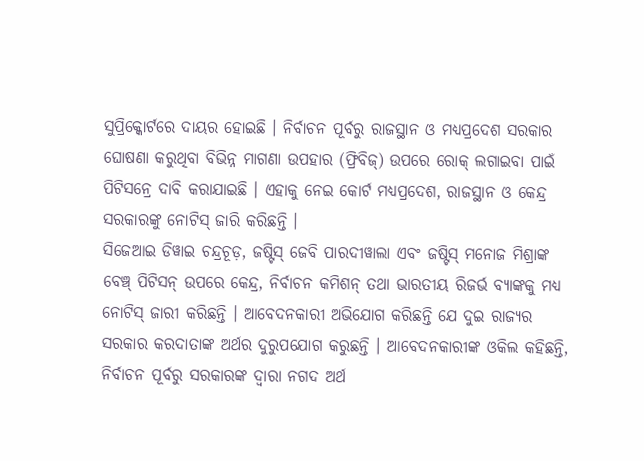ସୁପ୍ରିକ୍କୋର୍ଟରେ ଦାୟର ହୋଇଛି । ନିର୍ବାଚନ ପୂର୍ବରୁ ରାଜସ୍ଥାନ ଓ ମଧ୍ୟପ୍ରଦେଶ ସରକାର ଘୋଷଣା କରୁଥିବା ବିଭିନ୍ନ ମାଗଣା ଉପହାର (ଫ୍ରିବିଜ୍) ଉପରେ ରୋକ୍ ଲଗାଇବା ପାଇଁ ପିଟିସନ୍ରେ ଦାବି କରାଯାଇଛି । ଏହାକୁ ନେଇ କୋର୍ଟ ମଧ୍ୟପ୍ରଦେଶ, ରାଜସ୍ଥାନ ଓ କେନ୍ଦ୍ର ସରକାରଙ୍କୁ ନୋଟିସ୍ ଜାରି କରିଛନ୍ତି ।
ସିଜେଆଇ ଡିୱାଇ ଚନ୍ଦ୍ରଚୂଡ଼, ଜଷ୍ଟିସ୍ ଜେବି ପାରଦୀୱାଲା ଏବଂ ଜଷ୍ଟିସ୍ ମନୋଜ ମିଶ୍ରାଙ୍କ ବେଞ୍ଚ୍ ପିଟିସନ୍ ଉପରେ କେନ୍ଦ୍ର, ନିର୍ବାଚନ କମିଶନ୍ ତଥା ଭାରତୀୟ ରିଜର୍ଭ ବ୍ୟାଙ୍କକୁ ମଧ୍ୟ ନୋଟିସ୍ ଜାରୀ କରିଛନ୍ତି । ଆବେଦନକାରୀ ଅଭିଯୋଗ କରିଛନ୍ତି ଯେ ଦୁଇ ରାଜ୍ୟର ସରକାର କରଦାତାଙ୍କ ଅର୍ଥର ଦୁରୁପଯୋଗ କରୁଛନ୍ତି । ଆବେଦନକାରୀଙ୍କ ଓକିଲ କହିଛନ୍ତି, ନିର୍ବାଚନ ପୂର୍ବରୁ ସରକାରଙ୍କ ଦ୍ୱାରା ନଗଦ ଅର୍ଥ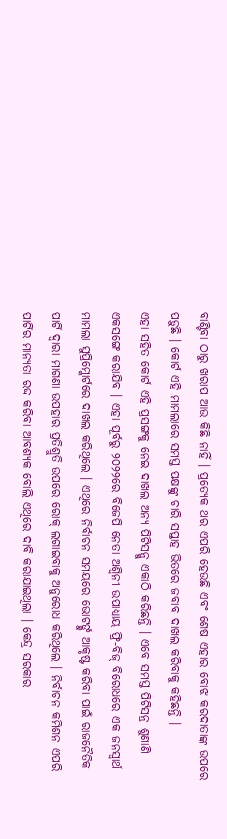ବାଣ୍ଟିବା ଠାରୁ ଖରାପ ଆଉ କିଛି ନାହିଁ । ପ୍ରତ୍ୟେକ ଥର ଏପରି ହେଉଛି ଏବଂ ଶେଷ ଏହାର ବୋଝ କରଦାତାଙ୍କ ଉପରେ ପଡ଼ୁଛି । କୋର୍ଟ ଏହି ମାମଲାରେ ସମସ୍ତ ପକ୍ଷଙ୍କୁ ଚାରି ସପ୍ତାହ ଭିତରେ ଜବାବ ଦାଖଲ କରିବାକୁ କହିଛନ୍ତି ।
ଏହା ସହିତ କୋର୍ଟ ଏହି ପ୍ରସଙ୍ଗକୁ ନେଇ ଦାଖଲ ଅନ୍ୟ ପିଟିସନ୍କୁ ଏକାଠି କରିଛନ୍ତି । ଏବେ ସମସ୍ତ ପିଟିସନ୍ର ଶୁଣାଣି ଏକସଙ୍ଗେ କରାଯିବ । ଏହା ପୂର୍ବରୁ ୨୦୨୨ରେ ବିଜେପି ନେତା ଅଶ୍ୱିନୀ ଉପାଧ୍ୟାୟ ଫ୍ରି-ବିଜ୍ ବିରୋଧରେ ଏକ ଜନସ୍ୱାର୍ଥ ମାମଲା ସୁପ୍ରିମ୍କୋର୍ଟରେ ଦାଖଲ କରିଥିଲେ । ଏଥିରେ ନିର୍ବାଚନ ସମୟରେ ଭୋଟର୍ଙ୍କୁ ଆକୃଷ୍ଟ କରିବା ପାଇଁ ରାଜନୈତିକ ପାର୍ଟି ଦ୍ୱାରା ମାଗଣା ଉପହାର ପ୍ରତିଶ୍ରୁତି ଉପରେ ରୋକ୍ ଲଗାଇବାକୁ ଅନୁରୋଧ କରିଥିଲେ । ନିର୍ବାଚନ କମିଶନ ଏପରି ପାର୍ଟିର ମାନ୍ୟତା ରଦ୍ଦ କରିବା ଆବଶ୍ୟକ ବୋଲି ଏଥିରେ ଦାବି କରାଯାଇଥିଲା । କେନ୍ଦ୍ର ସରକାର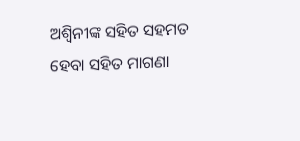ଅଶ୍ୱିନୀଙ୍କ ସହିତ ସହମତ ହେବା ସହିତ ମାଗଣା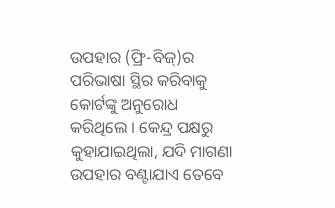ଉପହାର (ଫ୍ରି-ବିଜ୍)ର ପରିଭାଷା ସ୍ଥିର କରିବାକୁ କୋର୍ଟଙ୍କୁ ଅନୁରୋଧ କରିଥିଲେ । କେନ୍ଦ୍ର ପକ୍ଷରୁ କୁହାଯାଇଥିଲା, ଯଦି ମାଗଣା ଉପହାର ବଣ୍ଟାଯାଏ ତେବେ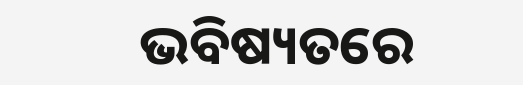ଭବିଷ୍ୟତରେ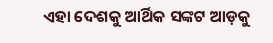ଏହା ଦେଶକୁ ଆର୍ଥିକ ସଙ୍କଟ ଆଡ଼କୁ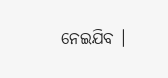ନେଇଯିବ ।